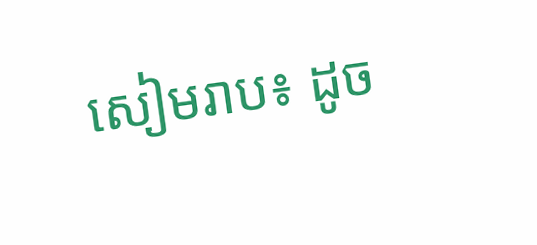សៀមរាប៖ ដូច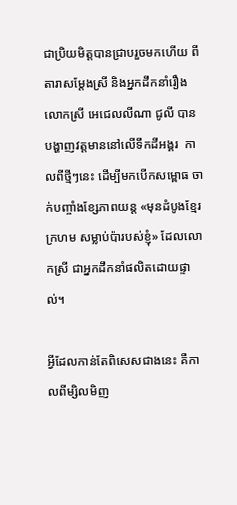ជាប្រិយមិត្តបានជ្រាបរួចមកហើយ ពីតារាសម្តែងស្រី និងអ្នកដឹកនាំរឿង លោកស្រី អេជេលលីណា ជូលី បានបង្ហាញវត្តមាននៅលើទឹកដីអង្គរ  កាលពីថ្មីៗនេះ ដើម្បីមកបើកសម្ពោធ ចាក់បញ្ចាំងខ្សែភាពយន្ត «មុនដំបូងខ្មែរក្រហម សម្លាប់ប៉ារបស់ខ្ញុំ» ដែលលោកស្រី ជាអ្នកដឹកនាំផលិតដោយផ្ទាល់។

អ្វីដែលកាន់តែពិសេសជាងនេះ គឺកាលពីម្សិលមិញ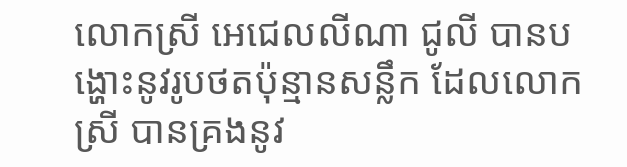លោកស្រី អេជេលលីណា ជូលី បានបង្ហោះនូវរូបថតប៉ុន្មានសន្លឹក ដែលលោកស្រី បានគ្រងនូវ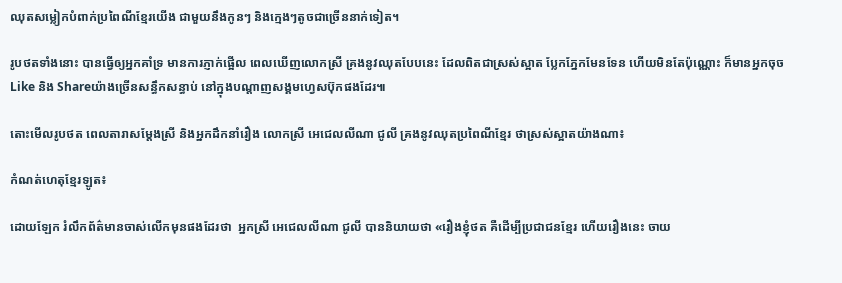ឈុតសម្លៀកបំពាក់ប្រពៃណីខ្មែរយើង ជាមួយនឹងកូនៗ និងក្មេងៗតូចជាច្រើននាក់ទៀត។

រូបថតទាំងនោះ បានធ្វើឲ្យអ្នកគាំទ្រ មានការភ្ញាក់ផ្អើល ពេលឃើញលោកស្រី គ្រងនូវឈុតបែបនេះ ដែលពិតជាស្រស់ស្អាត ប្លែកភ្នែកមែនទែន ហើយមិនតែប៉ុណ្ណោះ ក៏មានអ្នកចុច Like និង Shareយ៉ាងច្រើនសន្ធឹកសន្ធាប់ នៅក្នុងបណ្តាញសង្គមហ្វេសប៊ុកផងដែរ៕

តោះមើលរូបថត ពេលតារាសម្តែងស្រី និងអ្នកដឹកនាំរឿង លោកស្រី អេជេលលីណា ជូលី គ្រងនូវឈុតប្រពៃណីខ្មែរ ថាស្រស់ស្អាតយ៉ាងណា៖

កំណត់ហេតុខ្មែរឡូត៖

ដោយឡែក រំលឹកព័ត៌មានចាស់លើកមុនផងដែរថា  អ្នកស្រី អេជេលលីណា ជូលី បាននិយាយថា «រឿងខ្ញុំថត គឺដើម្បីប្រជាជនខ្មែរ ហើយរឿងនេះ ចាយ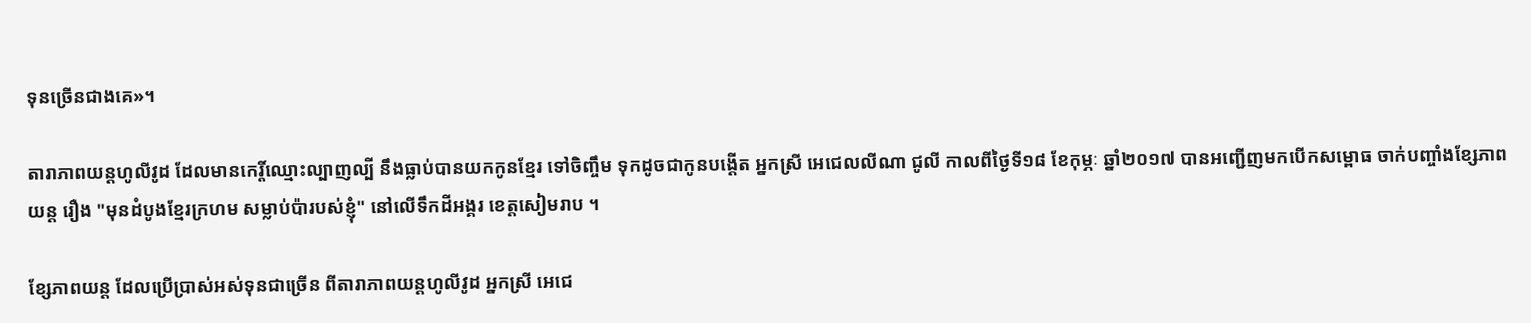ទុនច្រើនជាងគេ»។

តារាភាពយន្តហូលីវូដ ដែលមានកេរ្តិ៍ឈ្មោះល្បាញល្បី នឹងធ្លាប់បានយកកូនខ្មែរ ទៅចិញ្ចឹម ទុកដូចជាកូនបង្តើត អ្នកស្រី អេជេលលីណា ជូលី កាលពីថ្ងៃទី១៨ ខែកុម្ភៈ ឆ្នាំ២០១៧ បានអញ្ជើញមកបើកសម្ពោធ ចាក់បញ្ចាំងខ្សែភាពយន្ត រឿង "មុនដំបូងខ្មែរក្រហម សម្លាប់ប៉ារបស់ខ្ញុំ" នៅលើទឹកដីអង្គរ ខេត្តសៀមរាប ។

ខ្សែភាពយន្ត ដែលប្រើប្រាស់អស់ទុនជាច្រើន ពីតារាភាពយន្តហូលីវូដ អ្នកស្រី អេជេ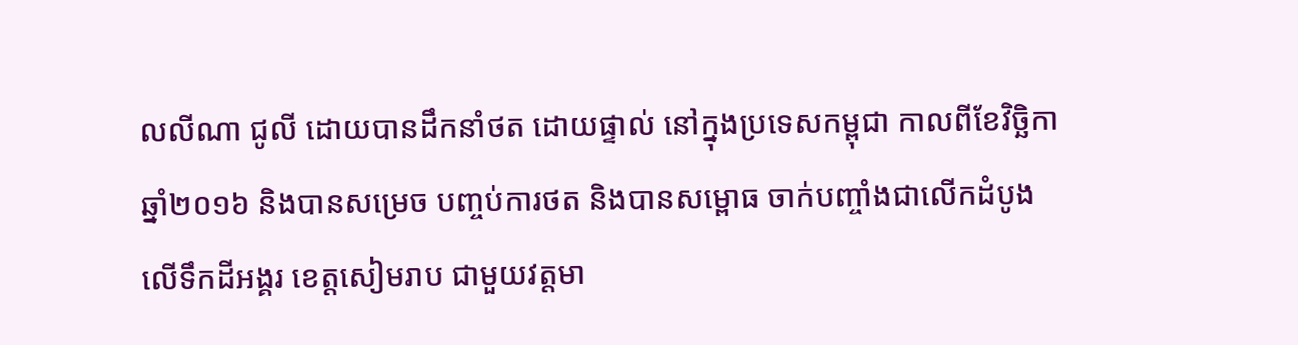លលីណា ជូលី ដោយបានដឹកនាំថត ដោយផ្ទាល់ នៅក្នុងប្រទេសកម្ពុជា កាលពីខែវិច្ឆិកា ឆ្នាំ២០១៦ និងបានសម្រេច បញ្ចប់ការថត និងបានសម្ពោធ ចាក់បញ្ចាំងជាលើកដំបូង លើទឹកដីអង្គរ ខេត្តសៀមរាប ជាមួយវត្តមា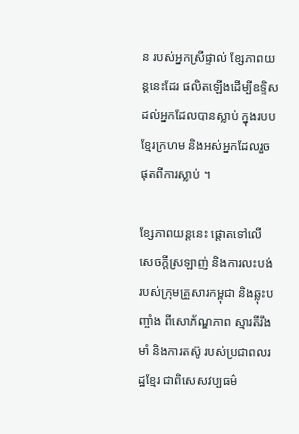ន របស់អ្នកស្រីផ្ទាល់ ខ្សែភាពយន្តនេះដែរ ផលិតឡើងដើម្បីឧទ្ទិស ដល់អ្នកដែលបានស្លាប់ ក្នុងរបបខ្មែរក្រហម និងអស់អ្នកដែលរួចផុតពីការស្លាប់ ។

ខ្សែភាពយន្តនេះ ផ្តោតទៅលើ សេចក្តីស្រឡាញ់ និងការលះបង់ របស់ក្រុមគ្រួសារកម្ពុជា និងឆ្លុះបញ្ចាំង ពីសោភ័ណ្ឌភាព ស្មារតីរឹងមាំ និងការតស៊ូ របស់ប្រជាពលរដ្ឋខ្មែរ ជាពិសេសវប្បធម៌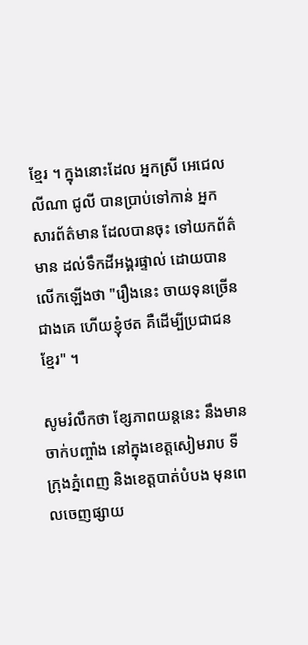ខ្មែរ ។ ក្នុងនោះដែល អ្នកស្រី អេជេលលីណា ជូលី បានប្រាប់ទៅកាន់ អ្នកសារព័ត៌មាន ដែលបានចុះ ទៅយកព័ត៌មាន ដល់ទឹកដីអង្គរផ្ទាល់ ដោយបានលើកឡើងថា "រឿងនេះ ចាយទុនច្រើនជាងគេ ហើយខ្ញុំថត គឺដើម្បីប្រជាជនខ្មែរ" ។

សូមរំលឹកថា ខ្សែភាពយន្តនេះ នឹងមានចាក់បញ្ចាំង នៅក្នុងខេត្តសៀមរាប ទីក្រុងភ្នំពេញ និងខេត្តបាត់បំបង មុនពេលចេញផ្សាយ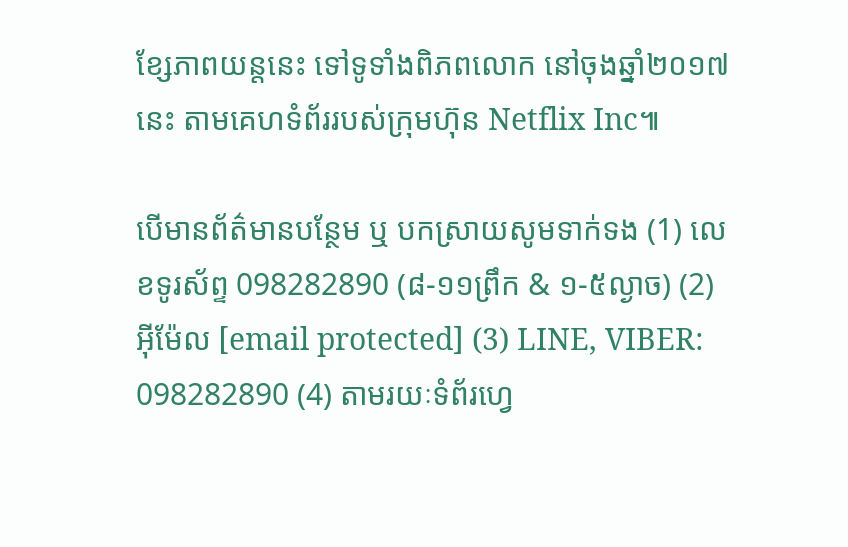ខ្សែភាពយន្តនេះ ទៅទូទាំងពិភពលោក នៅចុងឆ្នាំ២០១៧នេះ តាមគេហទំព័ររបស់ក្រុមហ៊ុន Netflix Inc៕

បើមានព័ត៌មានបន្ថែម ឬ បកស្រាយសូមទាក់ទង (1) លេខទូរស័ព្ទ 098282890 (៨-១១ព្រឹក & ១-៥ល្ងាច) (2) អ៊ីម៉ែល [email protected] (3) LINE, VIBER: 098282890 (4) តាមរយៈទំព័រហ្វេ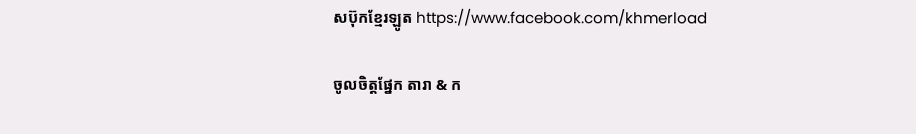សប៊ុកខ្មែរឡូត https://www.facebook.com/khmerload

ចូលចិត្តផ្នែក តារា & ក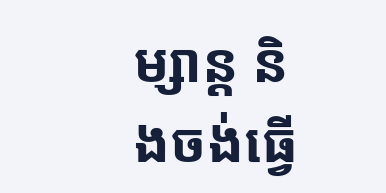ម្សាន្ដ និងចង់ធ្វើ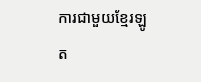ការជាមួយខ្មែរឡូត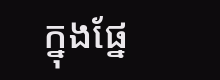ក្នុងផ្នែ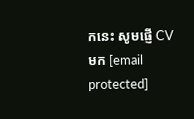កនេះ សូមផ្ញើ CV មក [email protected]